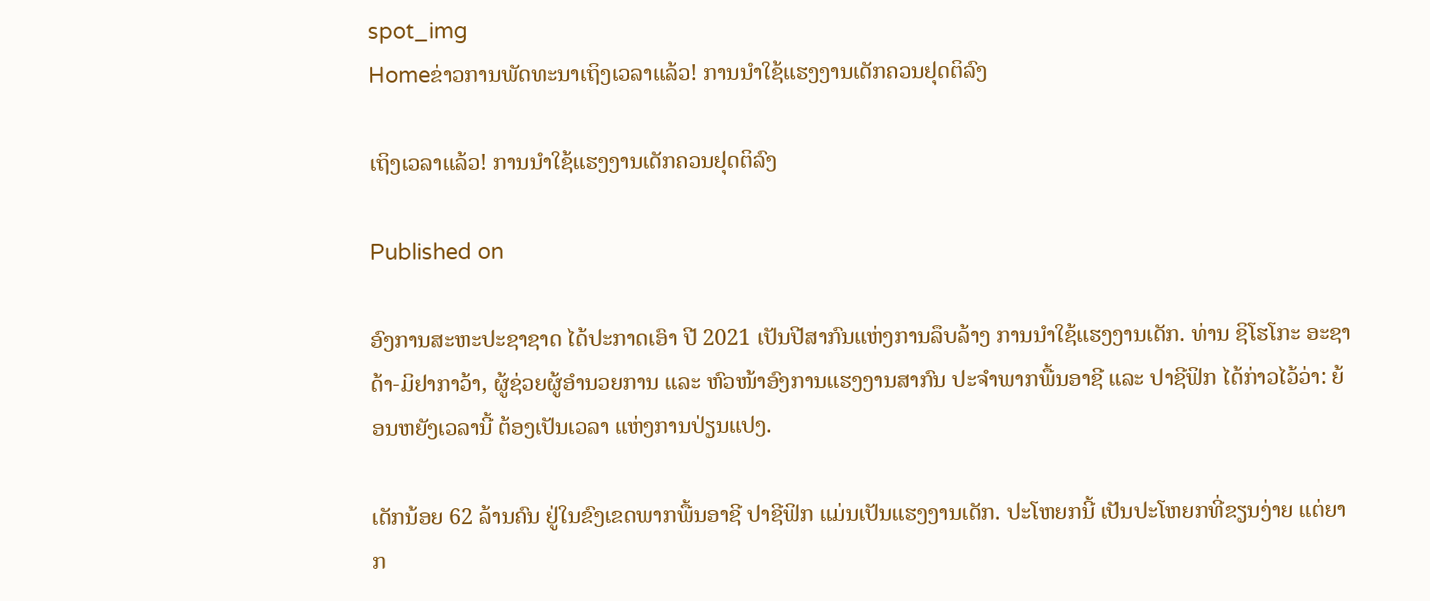spot_img
Homeຂ່າວການພັດທະນາເຖິງເວລາແລ້ວ! ການນໍາໃຊ້ແຮງງານເດັກຄວນຢຸດຕິລົງ

ເຖິງເວລາແລ້ວ! ການນໍາໃຊ້ແຮງງານເດັກຄວນຢຸດຕິລົງ

Published on

ອົງການສະຫະປະຊາຊາດ ໄດ້ປະກາດເອົາ ປີ 2021 ເປັນປີສາກົນແຫ່ງການລຶບລ້າງ ການນຳໃຊ້ແຮງງານເດັກ. ທ່ານ ຊິໂຮໂກະ ອະຊາດ້າ-ມິຢາກາວ້າ, ຜູ້ຊ່ວຍຜູ້ອຳນວຍການ ແລະ ຫົວໜ້າອົງການແຮງງານສາກົນ ປະຈຳພາກພື້ນອາຊີ ແລະ ປາຊີຟິກ ໄດ້ກ່າວໄວ້ວ່າ: ຍ້ອນຫຍັງເວລານີ້ ຕ້ອງເປັນເວລາ ແຫ່ງການປ່ຽນແປງ.

ເດັກນ້ອຍ 62 ລ້ານຄົນ ຢູ່ໃນຂົງເຂດພາກພື້ນອາຊີ ປາຊີຟິກ ແມ່ນເປັນແຮງງານເດັກ. ປະໂຫຍກນີ້ ເປັນປະໂຫຍກທີ່ຂຽນງ່າຍ ແຕ່ຍາກ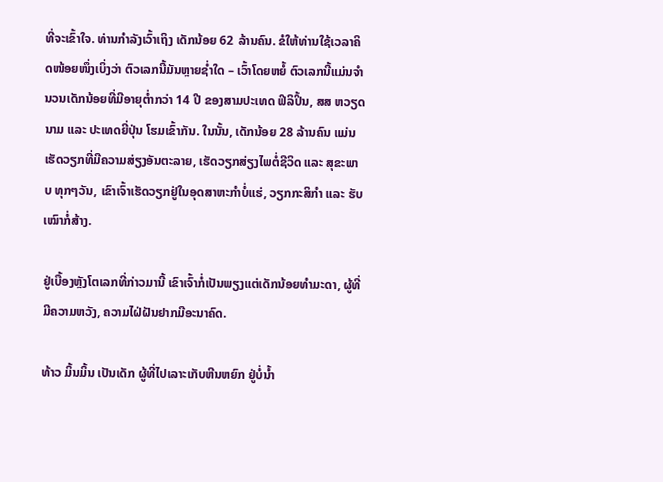ທີ່ຈະເຂົ້າໃຈ. ທ່ານກຳລັງເວົ້າເຖິງ ເດັກນ້ອຍ 62 ລ້ານຄົນ. ຂໍໃຫ້ທ່ານໃຊ້ເວລາຄິດໜ້ອຍໜຶ່ງເບິ່ງວ່າ ຕົວເລກນີ້ມັນຫຼາຍຊໍ່າໃດ – ເວົ້າໂດຍຫຍໍ້ ຕົວເລກນີ້ແມ່ນຈຳນວນເດັກນ້ອຍທີ່ມີອາຍຸຕໍ່າກວ່າ 14 ປີ ຂອງສາມປະເທດ ຟິລິປິ້ນ, ສສ ຫວຽດນາມ ແລະ ປະເທດຍີ່ປຸ່ນ ໂຮມເຂົ້າກັນ. ໃນນັ້ນ, ເດັກນ້ອຍ 28 ລ້ານຄົນ ແມ່ນເຮັດວຽກທີ່ມີຄວາມສ່ຽງອັນຕະລາຍ, ເຮັດວຽກສ່ຽງໄພຕໍ່ຊີວິດ ແລະ ສຸຂະພາບ ທຸກໆວັນ, ເຂົາເຈົ້າເຮັດວຽກຢູ່ໃນອຸດສາຫະກຳບໍ່ແຮ່, ວຽກກະສິກຳ ແລະ ຮັບເໝົາກໍ່ສ້າງ.

ຢູ່ເບື້ອງຫຼັງໂຕເລກທີ່ກ່າວມານີ້ ເຂົາເຈົ້າກໍ່ເປັນພຽງແຕ່ເດັກນ້ອຍທຳມະດາ, ຜູ້ທີ່ມີຄວາມຫວັງ, ຄວາມໄຝ່ຝັນຢາກມີອະນາຄົດ.

ທ້າວ ມິ້ນມິ້ນ ເປັນເດັກ ຜູ້ທີ່ໄປເລາະເກັບຫີນຫຍົກ ຢູ່ບໍ່ນໍ້າ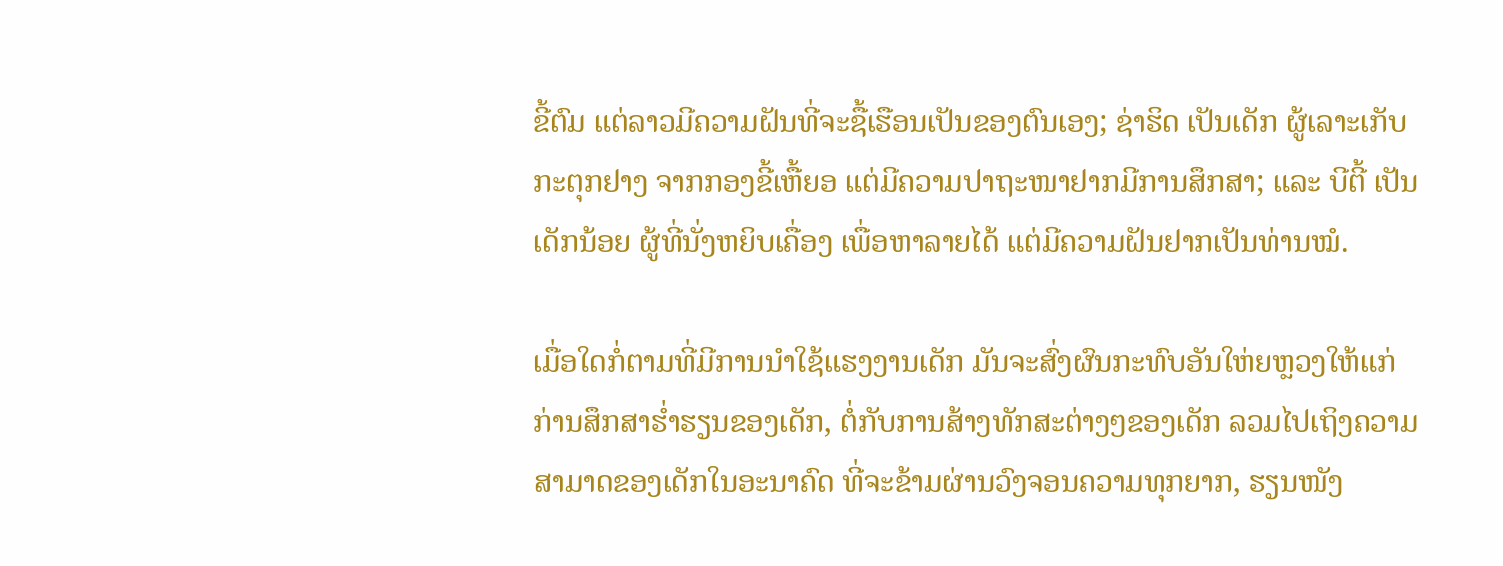ຂີ້ຕົມ ແຕ່ລາວມີຄວາມຝັນທີ່ຈະຊື້ເຮືອນເປັນຂອງຕົນເອງ; ຊ່າຮິດ ເປັນເດັກ ຜູ້ເລາະເກັບກະຕຸກຢາງ ຈາກກອງຂີ້ເຫື້ຍອ ແຕ່ມີຄວາມປາຖະໜາຢາກມີການສຶກສາ; ແລະ ບີຕີ້ ເປັນເດັກນ້ອຍ ຜູ້ທີ່ນັ່ງຫຍິບເຄື່ອງ ເພື່ອຫາລາຍໄດ້ ແຕ່ມີຄວາມຝັນຢາກເປັນທ່ານໝໍ.

ເມື່ອໃດກໍ່ຕາມທີ່ມີການນຳໃຊ້ແຮງງານເດັກ ມັນຈະສົ່ງຜົນກະທົບອັນໃຫ່ຍຫຼວງໃຫ້ແກ່ກ່ານສຶກສາຮໍ່າຮຽນຂອງເດັກ, ຕໍ່ກັບການສ້າງທັກສະຕ່າງໆຂອງເດັກ ລວມໄປເຖິງຄວາມສາມາດຂອງເດັກໃນອະນາຄົດ ທີ່ຈະຂ້າມຜ່ານວົງຈອນຄວາມທຸກຍາກ, ຮຽນໜັງ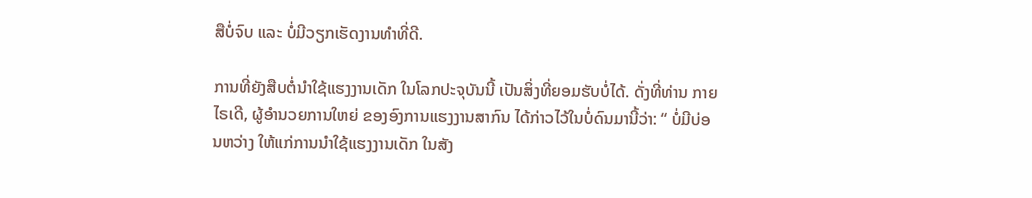ສືບໍ່ຈົບ ແລະ ບໍ່ມີວຽກເຮັດງານທຳທີ່ດີ.

ການທີ່ຍັງສືບຕໍ່ນຳໃຊ້ແຮງງານເດັກ ໃນໂລກປະຈຸບັນນີ້ ເປັນສິ່ງທີ່ຍອມຮັບບໍ່ໄດ້. ດັ່ງທີ່ທ່ານ ກາຍ ໄຣເດີ, ຜູ້ອຳນວຍການໃຫຍ່ ຂອງອົງການແຮງງານສາກົນ ໄດ້ກ່າວໄວ້ໃນບໍ່ດົນມານີ້ວ່າ: “ ບໍ່ມີບ່ອນຫວ່າງ ໃຫ້ແກ່ການນຳໃຊ້ແຮງງານເດັກ ໃນສັງ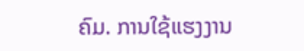ຄົມ. ການໃຊ້ແຮງງານ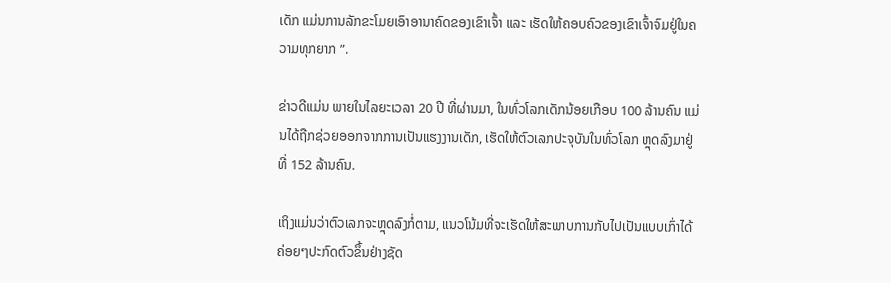ເດັກ ແມ່ນການລັກຂະໂມຍເອົາອານາຄົດຂອງເຂົາເຈົ້າ ແລະ ເຮັດໃຫ້ຄອບຄົວຂອງເຂົາເຈົ້າຈົມຢູ່ໃນຄວາມທຸກຍາກ ”.

ຂ່າວດີແມ່ນ ພາຍໃນໄລຍະເວລາ 20 ປີ ທີ່ຜ່ານມາ, ໃນທົ່ວໂລກເດັກນ້ອຍເກືອບ 100 ລ້ານຄົນ ແມ່ນໄດ້ຖືກຊ່ວຍອອກຈາກການເປັນແຮງງານເດັກ, ເຮັດໃຫ້ຕົວເລກປະຈຸບັນໃນທົ່ວໂລກ ຫຼຸດລົງມາຢູ່ທີ່ 152 ລ້ານຄົນ.

ເຖິງແມ່ນວ່າຕົວເລກຈະຫຼຸດລົງກໍ່ຕາມ, ແນວໂນ້ມທີ່ຈະເຮັດໃຫ້ສະພາບການກັບໄປເປັນແບບເກົ່າໄດ້ຄ່ອຍໆປະກົດຕົວຂຶ້ນຢ່າງຊັດ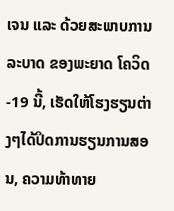ເຈນ ແລະ ດ້ວຍສະພາບການລະບາດ ຂອງພະຍາດ ໂຄວິດ-19 ນີ້, ເຮັດໃຫ້ໂຮງຮຽນຕ່າງໆໄດ້ປິດການຮຽນການສອນ, ຄວາມທ້າທາຍ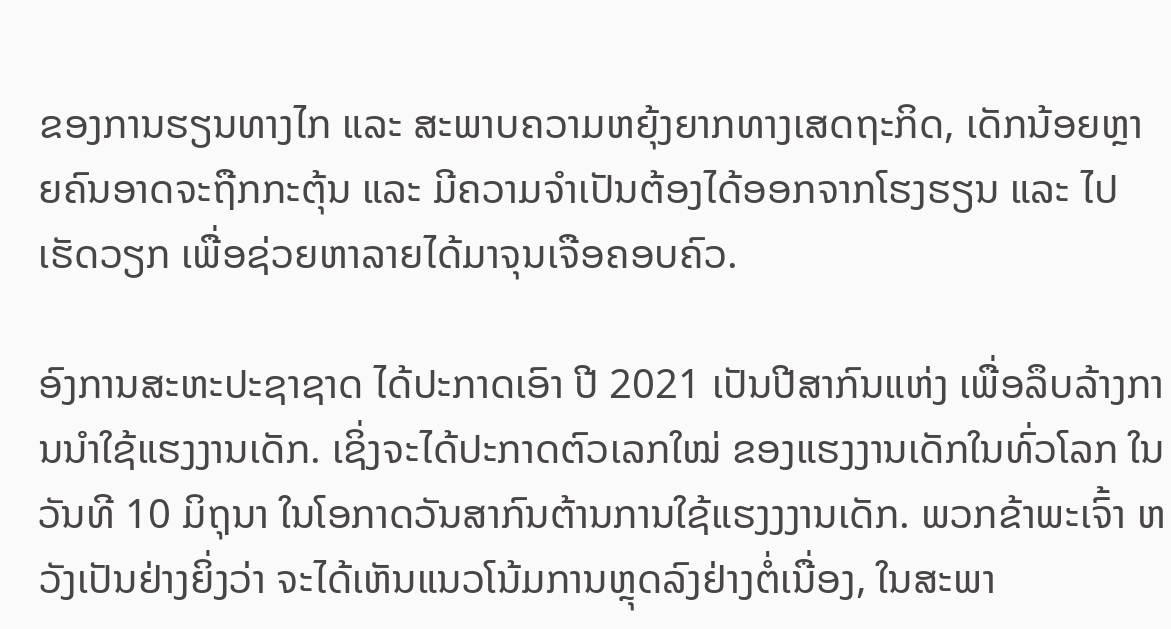ຂອງການຮຽນທາງໄກ ແລະ ສະພາບຄວາມຫຍຸ້ງຍາກທາງເສດຖະກິດ, ເດັກນ້ອຍຫຼາຍຄົນອາດຈະຖືກກະຕຸ້ນ ແລະ ມີຄວາມຈຳເປັນຕ້ອງໄດ້ອອກຈາກໂຮງຮຽນ ແລະ ໄປເຮັດວຽກ ເພື່ອຊ່ວຍຫາລາຍໄດ້ມາຈຸນເຈືອຄອບຄົວ.

ອົງການສະຫະປະຊາຊາດ ໄດ້ປະກາດເອົາ ປີ 2021 ເປັນປີສາກົນແຫ່ງ ເພື່ອລຶບລ້າງການນຳໃຊ້ແຮງງານເດັກ. ເຊິ່ງຈະໄດ້ປະກາດຕົວເລກໃໝ່ ຂອງແຮງງານເດັກໃນທົ່ວໂລກ ໃນວັນທີ 10 ມິຖຸນາ ໃນໂອກາດວັນສາກົນຕ້ານການໃຊ້ແຮງງງານເດັກ. ພວກຂ້າພະເຈົ້າ ຫວັງເປັນຢ່າງຍິ່ງວ່າ ຈະໄດ້ເຫັນແນວໂນ້ມການຫຼຸດລົງຢ່າງຕໍ່ເນື່ອງ, ໃນສະພາ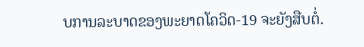ບການລະບາດຂອງພະຍາດໂຄວິດ-19 ຈະຍັງສືບຕໍ່.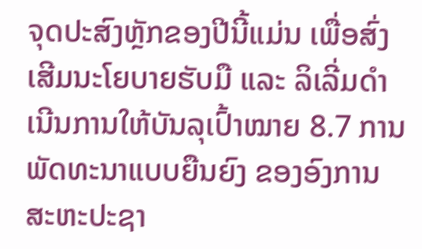ຈຸດປະສົງຫຼັກຂອງປີນີ້ແມ່ນ ເພື່ອສົ່ງເສີມນະໂຍບາຍຮັບມື ແລະ ລິເລີ່ມດຳເນີນການໃຫ້ບັນລຸເປົ້າໝາຍ 8.7 ການພັດທະນາແບບຍືນຍົງ ຂອງອົງການສະຫະປະຊາ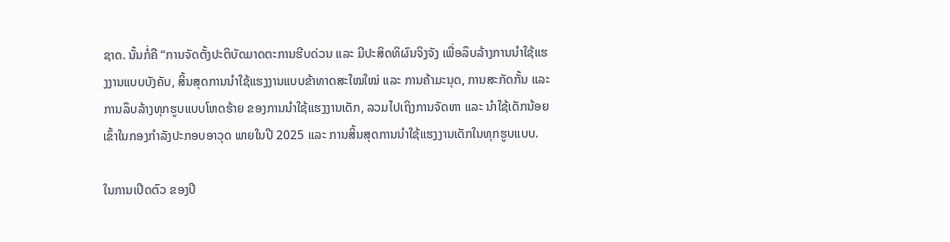ຊາດ. ນັ້ນກໍ່ຄື “ການຈັດຕັ້ງປະຕິບັດມາດຕະການຮີບດ່ວນ ແລະ ມີປະສິດທິຜົນຈິງຈັງ ເພື່ອລຶບລ້າງການນຳໃຊ້ແຮງງານແບບບັງຄັບ, ສິ້ນສຸດການນຳໃຊ້ແຮງງານແບບຂ້າທາດສະໃໝໃໝ່ ແລະ ການຄ້າມະນຸດ, ການສະກັດກັ້ນ ແລະ ການລຶບລ້າງທຸກຮູບແບບໂຫດຮ້າຍ ຂອງການນຳໃຊ້ແຮງງານເດັກ, ລວມໄປເຖິງການຈັດຫາ ແລະ ນຳໃຊ້ເດັກນ້ອຍເຂົ້າໃນກອງກຳລັງປະກອບອາວຸດ ພາຍໃນປີ 2025 ແລະ ການສິ້ນສຸດການນຳໃຊ້ແຮງງານເດັກໃນທຸກຮູບແບບ.

ໃນການເປີດຕົວ ຂອງປີ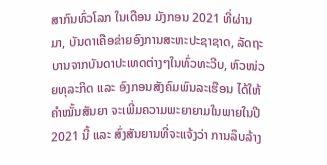ສາກົນທົ່ວໂລກ ໃນເດືອນ ມັງກອນ 2021 ທີ່ຜ່ານມາ, ບັນດາເຄືອຂ່າຍອົງການສະຫະປະຊາຊາດ, ລັດຖະບານຈາກບັນດາປະເທດຕ່າງໆໃນທົ່ວທະວີບ, ຫົວໜ່ວຍທຸລະກິດ ແລະ ອົງກອນສັງຄົມພົນລະເຮືອນ ໄດ້ໃຫ້ຄຳໝັ້ນສັນຍາ ຈະເພີ່ມຄວາມພະຍາຍາມໃນພາຍໃນປີ 2021 ນີ້ ແລະ ສົ່ງສັນຍານທີ່ຈະແຈ້ງວ່າ ການລຶບລ້າງ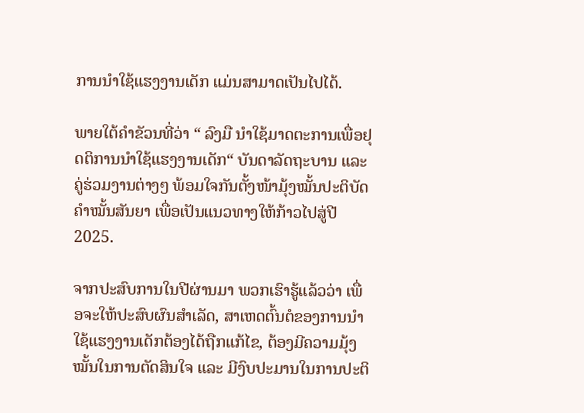ການນຳໃຊ້ແຮງງານເດັກ ແມ່ນສາມາດເປັນໄປໄດ້.

ພາຍໃຕ້ຄຳຂັວນທີ່ວ່າ “ ລົງມື ນຳໃຊ້ມາດຕະການເພື່ອຢຸດຕິການນຳໃຊ້ແຮງງານເດັກ“ ບັນດາລັດຖະບານ ແລະ ຄູ່ຮ່ວມງານຕ່າງໆ ພ້ອມໃຈກັນຕັ້ງໜ້າມຸ້ງໝັ້ນປະຕິບັດຄຳໝັ້ນສັນຍາ ເພື່ອເປັນແນວທາງໃຫ້ກ້າວໄປສູ່ປີ 2025.

ຈາກປະສົບການໃນປີຜ່ານມາ ພວກເຮົາຮູ້ແລ້ວວ່າ ເພື່ອຈະໃຫ້ປະສົບຜົນສຳເລັດ, ສາເຫດຕົ້ນຕໍຂອງການນຳໃຊ້ແຮງງານເດັກຕ້ອງໄດ້ຖືກແກ້ໄຂ, ຕ້ອງມີຄວາມມຸ້ງໝັ້ນໃນການຕັດສິນໃຈ ແລະ ມີງົບປະມານໃນການປະຕິ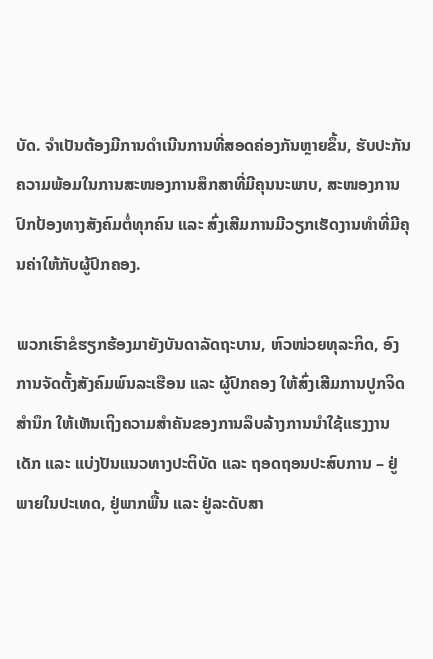ບັດ. ຈຳເປັນຕ້ອງມີການດຳເນີນການທີ່ສອດຄ່ອງກັນຫຼາຍຂຶ້ນ, ຮັບປະກັນຄວາມພ້ອມໃນການສະໜອງການສຶກສາທີ່ມີຄຸນນະພາບ, ສະໜອງການປົກປ້ອງທາງສັງຄົມຕໍ່ທຸກຄົນ ແລະ ສົ່ງເສີມການມີວຽກເຮັດງານທຳທີ່ມີຄຸນຄ່າໃຫ້ກັບຜູ້ປົກຄອງ.

ພວກເຮົາຂໍຮຽກຮ້ອງມາຍັງບັນດາລັດຖະບານ, ຫົວໜ່ວຍທຸລະກິດ, ອົງການຈັດຕັ້ງສັງຄົມພົນລະເຮືອນ ແລະ ຜູ້ປົກຄອງ ໃຫ້ສົ່ງເສີມການປູກຈິດສຳນຶກ ໃຫ້ເຫັນເຖິງຄວາມສຳຄັນຂອງການລຶບລ້າງການນຳໃຊ້ແຮງງານເດັກ ແລະ ແບ່ງປັນແນວທາງປະຕິບັດ ແລະ ຖອດຖອນປະສົບການ – ຢູ່ພາຍໃນປະເທດ, ຢູ່ພາກພື້ນ ແລະ ຢູ່ລະດັບສາ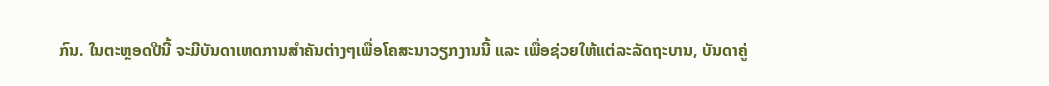ກົນ. ໃນຕະຫຼອດປີນີ້ ຈະມີບັນດາເຫດການສຳຄັນຕ່າງໆເພື່ອໂຄສະນາວຽກງານນີ້ ແລະ ເພື່ອຊ່ວຍໃຫ້ແຕ່ລະລັດຖະບານ, ບັນດາຄູ່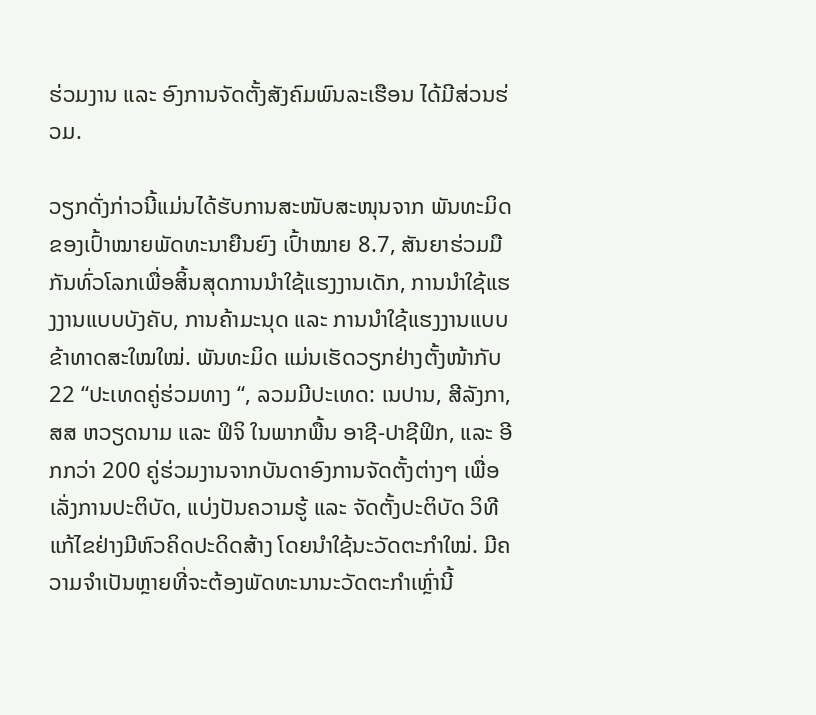ຮ່ວມງານ ແລະ ອົງການຈັດຕັ້ງສັງຄົມພົນລະເຮືອນ ໄດ້ມີສ່ວນຮ່ວມ.

ວຽກດັ່ງກ່າວນີ້ແມ່ນໄດ້ຮັບການສະໜັບສະໜຸນຈາກ ພັນທະມິດຂອງເປົ້າໝາຍພັດທະນາຍືນຍົງ ເປົ້າໝາຍ 8.7, ສັນຍາຮ່ວມມືກັນທົ່ວໂລກເພື່ອສິ້ນສຸດການນຳໃຊ້ແຮງງານເດັກ, ການນຳໃຊ້ແຮງງານແບບບັງຄັບ, ການຄ້າມະນຸດ ແລະ ການນຳໃຊ້ແຮງງານແບບຂ້າທາດສະໃໝໃໝ່. ພັນທະມິດ ແມ່ນເຮັດວຽກຢ່າງຕັ້ງໜ້າກັບ 22 “ປະເທດຄູ່ຮ່ວມທາງ “, ລວມມີປະເທດ: ເນປານ, ສີລັງກາ, ສສ ຫວຽດນາມ ແລະ ຟິຈິ ໃນພາກພື້ນ ອາຊີ-ປາຊີຟິກ, ແລະ ອີກກວ່າ 200 ຄູ່ຮ່ວມງານຈາກບັນດາອົງການຈັດຕັ້ງຕ່າງໆ ເພື່ອເລັ່ງການປະຕິບັດ, ແບ່ງປັນຄວາມຮູ້ ແລະ ຈັດຕັ້ງປະຕິບັດ ວິທີແກ້ໄຂຢ່າງມີຫົວຄິດປະດິດສ້າງ ໂດຍນຳໃຊ້ນະວັດຕະກຳໃໝ່. ມີຄວາມຈຳເປັນຫຼາຍທີ່ຈະຕ້ອງພັດທະນານະວັດຕະກຳເຫຼົ່ານີ້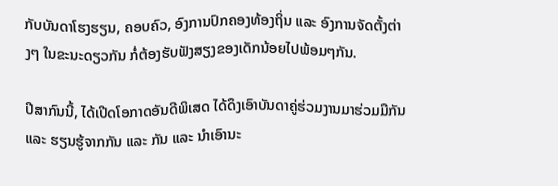ກັບບັນດາໂຮງຮຽນ, ຄອບຄົວ, ອົງການປົກຄອງທ້ອງຖິ່ນ ແລະ ອົງການຈັດຕັ້ງຕ່າງໆ ໃນຂະນະດຽວກັນ ກໍ່ຕ້ອງຮັບຟັງສຽງຂອງເດັກນ້ອຍໄປພ້ອມໆກັນ.

ປີສາກົນນີ້, ໄດ້ເປີດໂອກາດອັນດີພິເສດ ໄດ້ດຶງເອົາບັນດາຄູ່ຮ່ວມງານມາຮ່ວມມືກັນ ແລະ ຮຽນຮູ້ຈາກກັນ ແລະ ກັນ ແລະ ນຳເອົານະ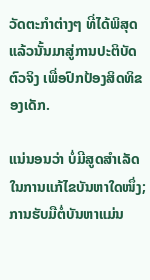ວັດຕະກຳຕ່າງໆ ທີ່ໄດ້ພິສຸດແລ້ວນັ້ນມາສູ່ການປະຕິບັດຕົວຈິງ ເພື່ອປົກປ້ອງສິດທິຂອງເດັກ.

ແນ່ນອນວ່າ ບໍ່ມີສູດສຳເລັດໃນການແກ້ໄຂບັນຫາໃດໜຶ່ງ; ການຮັບມືຕໍ່ບັນຫາແມ່ນ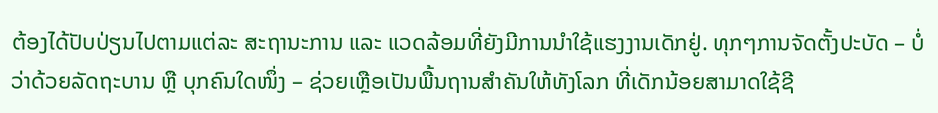ຕ້ອງໄດ້ປັບປ່ຽນໄປຕາມແຕ່ລະ ສະຖານະການ ແລະ ແວດລ້ອມທີ່ຍັງມີການນຳໃຊ້ແຮງງານເດັກຢູ່. ທຸກໆການຈັດຕັ້ງປະບັດ – ບໍ່ວ່າດ້ວຍລັດຖະບານ ຫຼື ບຸກຄົນໃດໜຶ່ງ – ຊ່ວຍເຫຼືອເປັນພື້ນຖານສຳຄັນໃຫ້ທັງໂລກ ທີ່ເດັກນ້ອຍສາມາດໃຊ້ຊີ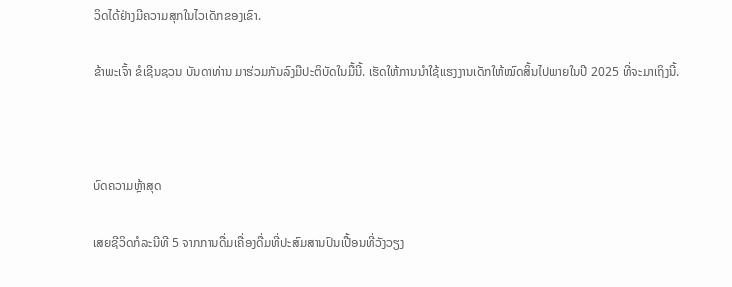ວິດໄດ້ຢ່າງມີຄວາມສຸກໃນໄວເດັກຂອງເຂົາ.

ຂ້າພະເຈົ້າ ຂໍເຊີນຊວນ ບັນດາທ່ານ ມາຮ່ວມກັນລົງມືປະຕິບັດໃນມື້ນີ້. ເຮັດໃຫ້ການນຳໃຊ້ແຮງງານເດັກໃຫ້ໝົດສິ້ນໄປພາຍໃນປີ 2025 ທີ່ຈະມາເຖິງນີ້.



ບົດຄວາມຫຼ້າສຸດ

ເສຍຊີວິດກໍລະນີທີ 5 ຈາກການດື່ມເຄື່ອງດື່ມທີ່ປະສົມສານປົນເປື້ອນທີ່ວັງວຽງ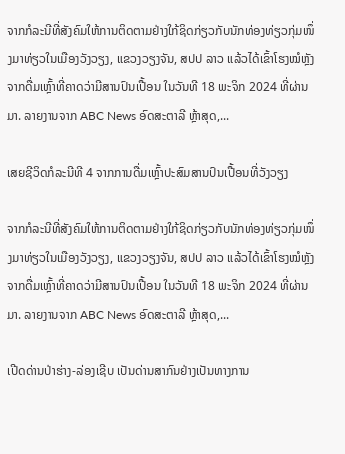ຈາກກໍລະນີທີ່ສັງຄົມໃຫ້ການຕິດຕາມຢ່າງໃກ້ຊິດກ່ຽວກັບນັກທ່ອງທ່ຽວກຸ່ມໜຶ່ງມາທ່ຽວໃນເມືອງວັງວຽງ, ແຂວງວຽງຈັນ, ສປປ ລາວ ແລ້ວໄດ້ເຂົ້າໂຮງໝໍຫຼັງຈາກດື່ມເຫຼົ້າທີ່ຄາດວ່າມີສານປົນເປື້ອນ ໃນວັນທີ 18 ພະຈິກ 2024 ທີ່ຜ່ານມາ. ລາຍງານຈາກ ABC News ອົດສະຕາລີ ຫຼ້າສຸດ,...

ເສຍຊີວິດກໍລະນີທີ 4 ຈາກການດື່ມເຫຼົ້າປະສົມສານປົນເປື້ອນທີ່ວັງວຽງ

ຈາກກໍລະນີທີ່ສັງຄົມໃຫ້ການຕິດຕາມຢ່າງໃກ້ຊິດກ່ຽວກັບນັກທ່ອງທ່ຽວກຸ່ມໜຶ່ງມາທ່ຽວໃນເມືອງວັງວຽງ, ແຂວງວຽງຈັນ, ສປປ ລາວ ແລ້ວໄດ້ເຂົ້າໂຮງໝໍຫຼັງຈາກດື່ມເຫຼົ້າທີ່ຄາດວ່າມີສານປົນເປື້ອນ ໃນວັນທີ 18 ພະຈິກ 2024 ທີ່ຜ່ານມາ. ລາຍງານຈາກ ABC News ອົດສະຕາລີ ຫຼ້າສຸດ,...

ເປີດດ່ານປ່າຮ່າງ-ລ່ອງເຊີບ ເປັນດ່ານສາກົນຢ່າງເປັນທາງການ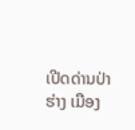ເປີດດ່ານປ່າຮ່າງ ເມືອງ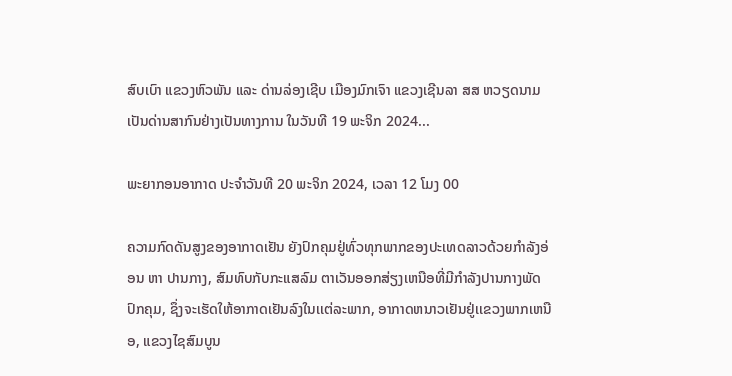ສົບເບົາ ແຂວງຫົວພັນ ແລະ ດ່ານລ່ອງເຊີບ ເມືອງມົກເຈົາ ແຂວງເຊີນລາ ສສ ຫວຽດນາມ ເປັນດ່ານສາກົນຢ່າງເປັນທາງການ ໃນວັນທີ 19 ພະຈິກ 2024...

ພະຍາກອນອາກາດ ປະຈໍາວັນທີ 20 ພະຈິກ 2024, ເວລາ 12 ໂມງ 00

ຄວາມກົດດັນສູງຂອງອາກາດເຢັນ ຍັງປົກຄຸມຢູ່ທົ່ວທຸກພາກຂອງປະເທດລາວດ້ວຍກໍາລັງອ່ອນ ຫາ ປານກາງ, ສົມທົບກັບກະແສລົມ ຕາເວັນອອກສ່ຽງເຫນືອທີ່ມີກໍາລັງປານກາງພັດປົກຄຸມ, ຊຶ່ງຈະເຮັດໃຫ້ອາກາດເຢັນລົງໃນເເຕ່ລະພາກ, ອາກາດຫນາວເຢັນຢູ່ເເຂວງພາກເຫນືອ, ແຂວງໄຊສົມບູນ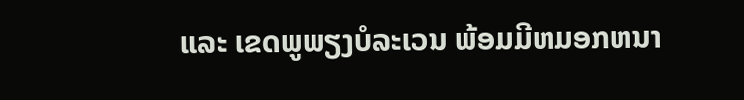ແລະ ເຂດພູພຽງບໍລະເວນ ພ້ອມມີຫມອກຫນາ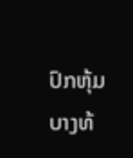ປົກຫຸ້ມບາງທ້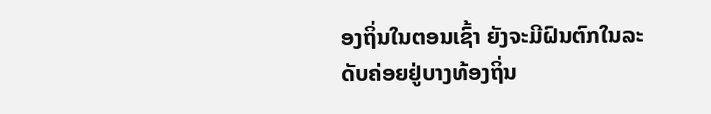ອງຖິ່ນໃນຕອນເຊົ້າ ຍັງຈະມີຝົນຕົກໃນລະດັບຄ່ອຍຢູ່ບາງທ້ອງຖິ່ນ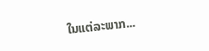ໃນແຕ່ລະພາກ...